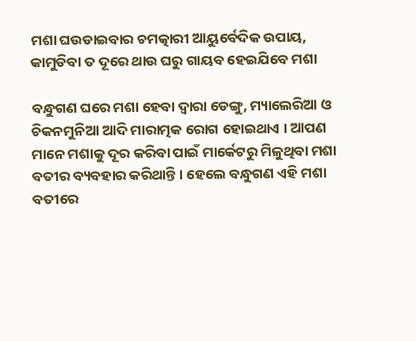ମଶା ଘଉଡାଇବାର ଚମତ୍କାରୀ ଆୟୁର୍ବେଦିକ ଉପାୟ, କାମୁଡିବା ତ ଦୂରେ ଥାଉ ଘରୁ ଗାୟବ ହେଇଯିବେ ମଶା

ବନ୍ଧୁଗଣ ଘରେ ମଶା ହେବା ଦ୍ଵାରା ଡେଙ୍ଗୁ, ମ୍ୟାଲେରିଆ ଓ ଚିକନମୁନିଆ ଆଦି ମାରାତ୍ମକ ରୋଗ ହୋଇଥାଏ । ଆପଣ ମାନେ ମଶାକୁ ଦୂର କରିବା ପାଇଁ ମାର୍କେଟରୁ ମିଳୁଥିବା ମଶା ବତୀର ବ୍ୟବହାର କରିଥାନ୍ତି । ହେଲେ ବନ୍ଧୁଗଣ ଏହି ମଶା ବତୀରେ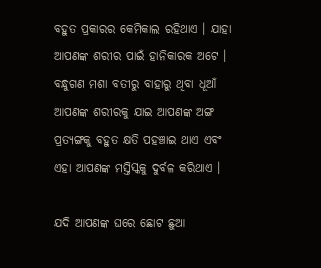ବହୁତ ପ୍ରକାରର କେମିକାଲ ରହିଥାଏ । ଯାହା ଆପଣଙ୍କ ଶରୀର ପାଇଁ ହାନିକାରକ ଅଟେ । ବନ୍ଧୁଗଣ ମଶା ବତୀରୁ ବାହାରୁ ଥିବା ଧୂଆଁ ଆପଣଙ୍କ ଶରୀରକୁ ଯାଇ ଆପଣଙ୍କ ଅଙ୍ଗ ପ୍ରତ୍ୟଙ୍ଗକୁ ବହୁତ କ୍ଷତି ପହଞ୍ଚାଇ ଥାଏ ଏବଂ ଏହା ଆପଣଙ୍କ ମସ୍ତିସ୍କକୁ ଦୁର୍ବଳ କରିଥାଏ ।

ଯଦି ଆପଣଙ୍କ ଘରେ ଛୋଟ ଛୁଆ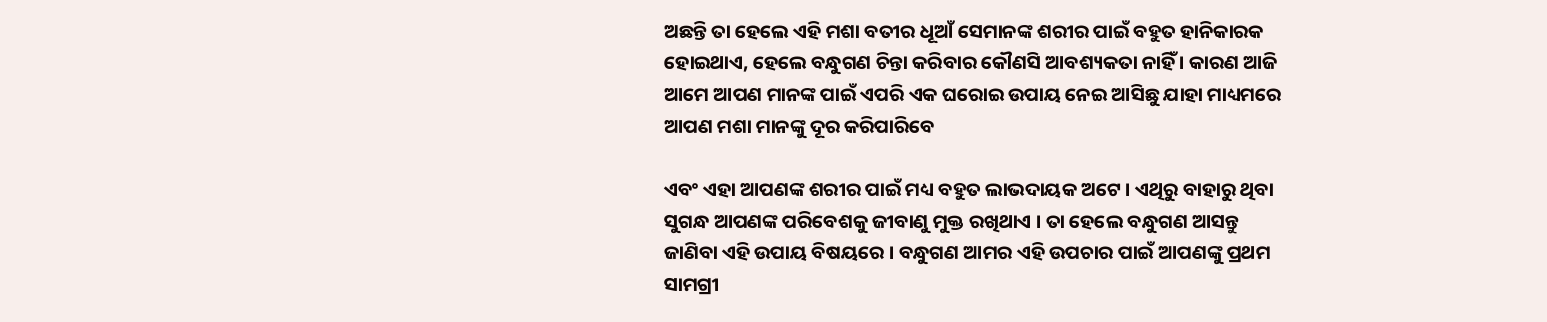ଅଛନ୍ତି ତା ହେଲେ ଏହି ମଶା ବତୀର ଧୂଆଁ ସେମାନଙ୍କ ଶରୀର ପାଇଁ ବହୁତ ହାନିକାରକ ହୋଇଥାଏ, ହେଲେ ବନ୍ଧୁଗଣ ଚିନ୍ତା କରିବାର କୌଣସି ଆବଶ୍ୟକତା ନାହିଁ । କାରଣ ଆଜି ଆମେ ଆପଣ ମାନଙ୍କ ପାଇଁ ଏପରି ଏକ ଘରୋଇ ଉପାୟ ନେଇ ଆସିଛୁ ଯାହା ମାଧ୍ୟମରେ ଆପଣ ମଶା ମାନଙ୍କୁ ଦୂର କରିପାରିବେ

ଏବଂ ଏହା ଆପଣଙ୍କ ଶରୀର ପାଇଁ ମଧ୍ୟ ବହୁତ ଲାଭଦାୟକ ଅଟେ । ଏଥିରୁ ବାହାରୁ ଥିବା ସୁଗନ୍ଧ ଆପଣଙ୍କ ପରିବେଶକୁ ଜୀବାଣୁ ମୁକ୍ତ ରଖିଥାଏ । ତା ହେଲେ ବନ୍ଧୁଗଣ ଆସନ୍ତୁ ଜାଣିବା ଏହି ଉପାୟ ବିଷୟରେ । ବନ୍ଧୁଗଣ ଆମର ଏହି ଉପଚାର ପାଇଁ ଆପଣଙ୍କୁ ପ୍ରଥମ ସାମଗ୍ରୀ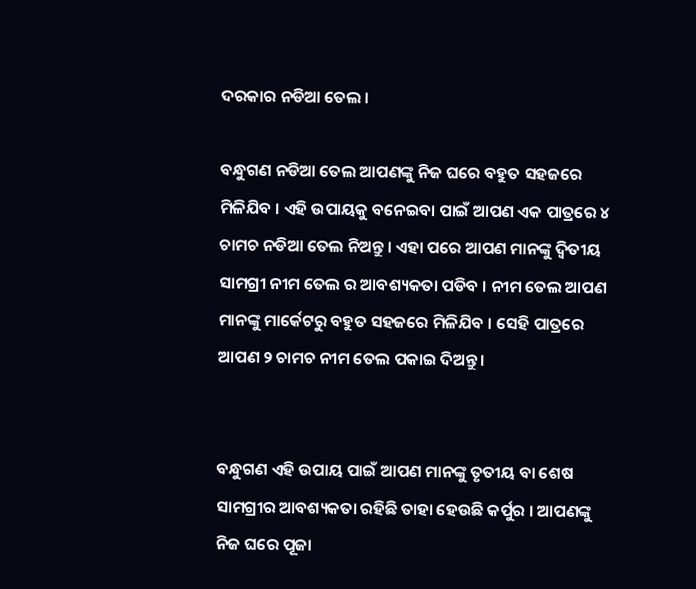ଦରକାର ନଡିଆ ତେଲ ।

ବନ୍ଧୁଗଣ ନଡିଆ ତେଲ ଆପଣଙ୍କୁ ନିଜ ଘରେ ବହୁତ ସହଜରେ ମିଳିଯିବ । ଏହି ଉପାୟକୁ ବନେଇବା ପାଇଁ ଆପଣ ଏକ ପାତ୍ରରେ ୪ ଚାମଚ ନଡିଆ ତେଲ ନିଅନ୍ତୁ । ଏହା ପରେ ଆପଣ ମାନଙ୍କୁ ଦ୍ଵିତୀୟ ସାମଗ୍ରୀ ନୀମ ତେଲ ର ଆବଶ୍ୟକତା ପଡିବ । ନୀମ ତେଲ ଆପଣ ମାନଙ୍କୁ ମାର୍କେଟରୁ ବହୁତ ସହଜରେ ମିଳିଯିବ । ସେହି ପାତ୍ରରେ ଆପଣ ୨ ଚାମଚ ନୀମ ତେଲ ପକାଇ ଦିଅନ୍ତୁ ।


ବନ୍ଧୁଗଣ ଏହି ଉପାୟ ପାଇଁ ଆପଣ ମାନଙ୍କୁ ତୃତୀୟ ବା ଶେଷ ସାମଗ୍ରୀର ଆବଶ୍ୟକତା ରହିଛି ତାହା ହେଉଛି କର୍ପୁର । ଆପଣଙ୍କୁ ନିଜ ଘରେ ପୂଜା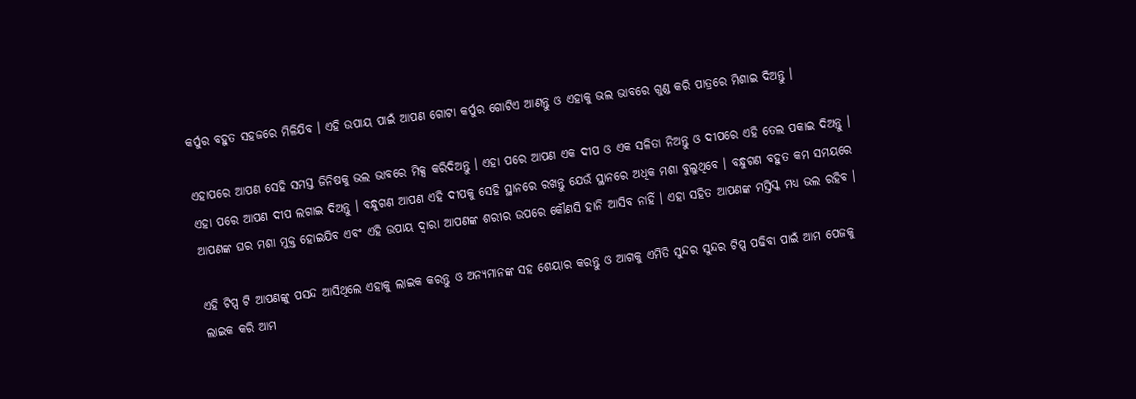କର୍ପୁର ବହୁତ ସହଜରେ ମିଳିଯିବ । ଏହି ଉପାୟ ପାଇଁ ଆପଣ ଗୋଟା କର୍ପୁର ଗୋଟିଏ ଆଣନ୍ତୁ ଓ ଏହାକୁ ଭଲ ଭାବରେ ଗୁଣ୍ଡ କରି ପାତ୍ରରେ ମିଶାଇ ଦିଅନ୍ତୁ ।

ଏହାପରେ ଆପଣ ସେହି ସମସ୍ତ ଜିନିଷକୁ ଭଲ ଭାବରେ ମିକ୍ସ କରିଦିଅନ୍ତୁ । ଏହା ପରେ ଆପଣ ଏକ ଦୀପ ଓ ଏକ ସଳିତା ନିଅନ୍ତୁ ଓ ଦୀପରେ ଏହି ତେଲ ପକାଇ ଦିଅନ୍ତୁ । ଏହା ପରେ ଆପଣ ଦୀପ ଲଗାଇ ଦିଅନ୍ତୁ । ବନ୍ଧୁଗଣ ଆପଣ ଏହି ଦୀପକୁ ସେହି ସ୍ଥାନରେ ରଖନ୍ତୁ ଯେଉଁ ସ୍ଥାନରେ ଅଧିକ ମଶା ବୁଲୁଥିବେ । ବନ୍ଧୁଗଣ ବହୁତ କମ ସମୟରେ ଆପଣଙ୍କ ଘର ମଶା ମୁକ୍ତ ହୋଇଯିବ ଏବଂ ଏହି ଉପାୟ ଦ୍ଵାରା ଆପଣଙ୍କ ଶରୀର ଉପରେ କୌଣସି ହାନି ଆସିବ ନାହିଁ । ଏହା ସହିତ ଆପଣଙ୍କ ମସ୍ତିସ୍କ ମଧ୍ୟ ଭଲ ରହିବ ।

ଏହି ଟିପ୍ସ ଟି ଆପଣଙ୍କୁ ପସନ୍ଦ ଆସିଥିଲେ ଏହାକୁ ଲାଇକ କରନ୍ତୁ ଓ ଅନ୍ୟମାନଙ୍କ ସହ ଶେୟାର କରନ୍ତୁ ଓ ଆଗକୁ ଏମିତି ସୁନ୍ଦର ସୁନ୍ଦର ଟିପ୍ସ ପଢିବା ପାଇଁ ଆମ ପେଜକୁ ଲାଇକ କରି ଆମ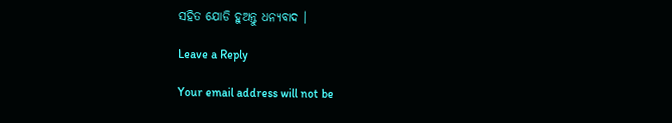ସହିତ ଯୋଡି ହୁଅନ୍ତୁ ଧନ୍ୟବାଦ ।

Leave a Reply

Your email address will not be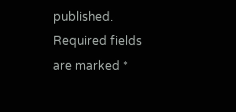published. Required fields are marked *